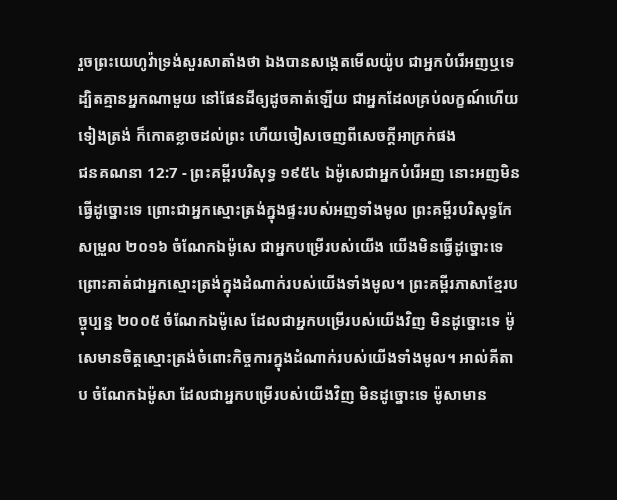រួចព្រះយេហូវ៉ាទ្រង់សួរសាតាំងថា ឯងបានសង្កេតមើលយ៉ូប ជាអ្នកបំរើអញឬទេ ដ្បិតគ្មានអ្នកណាមួយ នៅផែនដីឲ្យដូចគាត់ឡើយ ជាអ្នកដែលគ្រប់លក្ខណ៍ហើយទៀងត្រង់ ក៏កោតខ្លាចដល់ព្រះ ហើយចៀសចេញពីសេចក្ដីអាក្រក់ផង
ជនគណនា 12:7 - ព្រះគម្ពីរបរិសុទ្ធ ១៩៥៤ ឯម៉ូសេជាអ្នកបំរើអញ នោះអញមិនធ្វើដូច្នោះទេ ព្រោះជាអ្នកស្មោះត្រង់ក្នុងផ្ទះរបស់អញទាំងមូល ព្រះគម្ពីរបរិសុទ្ធកែសម្រួល ២០១៦ ចំណែកឯម៉ូសេ ជាអ្នកបម្រើរបស់យើង យើងមិនធ្វើដូច្នោះទេ ព្រោះគាត់ជាអ្នកស្មោះត្រង់ក្នុងដំណាក់របស់យើងទាំងមូល។ ព្រះគម្ពីរភាសាខ្មែរបច្ចុប្បន្ន ២០០៥ ចំណែកឯម៉ូសេ ដែលជាអ្នកបម្រើរបស់យើងវិញ មិនដូច្នោះទេ ម៉ូសេមានចិត្តស្មោះត្រង់ចំពោះកិច្ចការក្នុងដំណាក់របស់យើងទាំងមូល។ អាល់គីតាប ចំណែកឯម៉ូសា ដែលជាអ្នកបម្រើរបស់យើងវិញ មិនដូច្នោះទេ ម៉ូសាមាន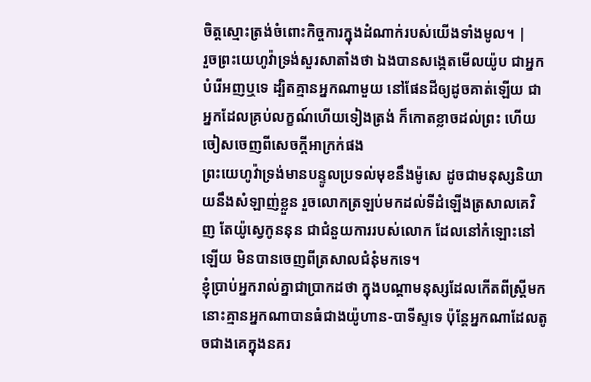ចិត្តស្មោះត្រង់ចំពោះកិច្ចការក្នុងដំណាក់របស់យើងទាំងមូល។ |
រួចព្រះយេហូវ៉ាទ្រង់សួរសាតាំងថា ឯងបានសង្កេតមើលយ៉ូប ជាអ្នកបំរើអញឬទេ ដ្បិតគ្មានអ្នកណាមួយ នៅផែនដីឲ្យដូចគាត់ឡើយ ជាអ្នកដែលគ្រប់លក្ខណ៍ហើយទៀងត្រង់ ក៏កោតខ្លាចដល់ព្រះ ហើយចៀសចេញពីសេចក្ដីអាក្រក់ផង
ព្រះយេហូវ៉ាទ្រង់មានបន្ទូលប្រទល់មុខនឹងម៉ូសេ ដូចជាមនុស្សនិយាយនឹងសំឡាញ់ខ្លួន រួចលោកត្រឡប់មកដល់ទីដំឡើងត្រសាលគេវិញ តែយ៉ូស្វេកូននុន ជាជំនួយការរបស់លោក ដែលនៅកំឡោះនៅឡើយ មិនបានចេញពីត្រសាលជំនុំមកទេ។
ខ្ញុំប្រាប់អ្នករាល់គ្នាជាប្រាកដថា ក្នុងបណ្តាមនុស្សដែលកើតពីស្ត្រីមក នោះគ្មានអ្នកណាបានធំជាងយ៉ូហាន-បាទីស្ទទេ ប៉ុន្តែអ្នកណាដែលតូចជាងគេក្នុងនគរ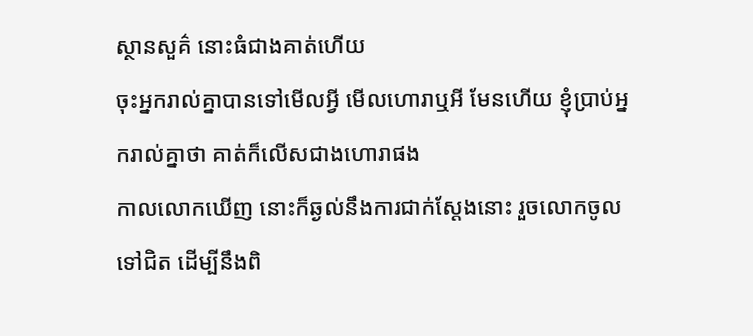ស្ថានសួគ៌ នោះធំជាងគាត់ហើយ
ចុះអ្នករាល់គ្នាបានទៅមើលអ្វី មើលហោរាឬអី មែនហើយ ខ្ញុំប្រាប់អ្នករាល់គ្នាថា គាត់ក៏លើសជាងហោរាផង
កាលលោកឃើញ នោះក៏ឆ្ងល់នឹងការជាក់ស្តែងនោះ រួចលោកចូលទៅជិត ដើម្បីនឹងពិ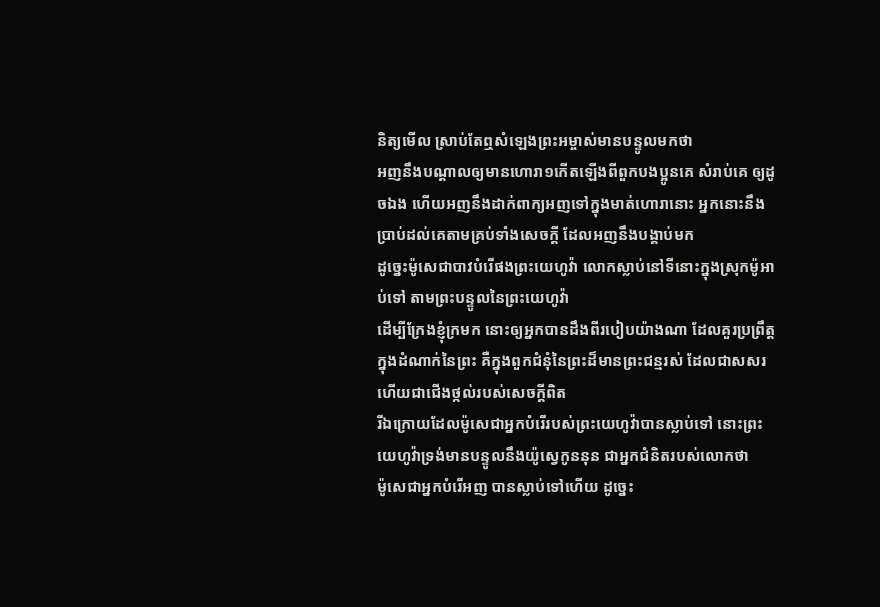និត្យមើល ស្រាប់តែឮសំឡេងព្រះអម្ចាស់មានបន្ទូលមកថា
អញនឹងបណ្តាលឲ្យមានហោរា១កើតឡើងពីពួកបងប្អូនគេ សំរាប់គេ ឲ្យដូចឯង ហើយអញនឹងដាក់ពាក្យអញទៅក្នុងមាត់ហោរានោះ អ្នកនោះនឹងប្រាប់ដល់គេតាមគ្រប់ទាំងសេចក្ដី ដែលអញនឹងបង្គាប់មក
ដូច្នេះម៉ូសេជាបាវបំរើផងព្រះយេហូវ៉ា លោកស្លាប់នៅទីនោះក្នុងស្រុកម៉ូអាប់ទៅ តាមព្រះបន្ទូលនៃព្រះយេហូវ៉ា
ដើម្បីក្រែងខ្ញុំក្រមក នោះឲ្យអ្នកបានដឹងពីរបៀបយ៉ាងណា ដែលគួរប្រព្រឹត្តក្នុងដំណាក់នៃព្រះ គឺក្នុងពួកជំនុំនៃព្រះដ៏មានព្រះជន្មរស់ ដែលជាសសរ ហើយជាជើងថ្កល់របស់សេចក្ដីពិត
រីឯក្រោយដែលម៉ូសេជាអ្នកបំរើរបស់ព្រះយេហូវ៉ាបានស្លាប់ទៅ នោះព្រះយេហូវ៉ាទ្រង់មានបន្ទូលនឹងយ៉ូស្វេកូននុន ជាអ្នកជំនិតរបស់លោកថា
ម៉ូសេជាអ្នកបំរើអញ បានស្លាប់ទៅហើយ ដូច្នេះ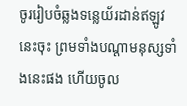ចូររៀបចំឆ្លងទន្លេយ័រដាន់ឥឡូវនេះចុះ ព្រមទាំងបណ្តាមនុស្សទាំងនេះផង ហើយចូល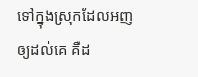ទៅក្នុងស្រុកដែលអញឲ្យដល់គេ គឺដ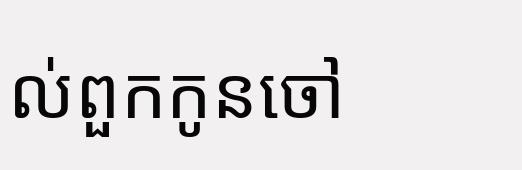ល់ពួកកូនចៅ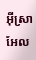អ៊ីស្រាអែល